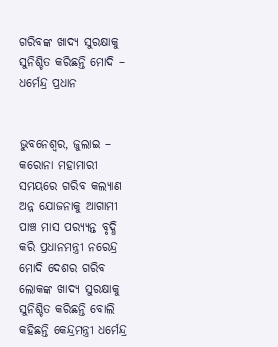ଗରିବଙ୍କ ଖାଦ୍ୟ ସୁରକ୍ଷାକୁ ସୁନିଶ୍ଚିତ କରିଛନ୍ତି ମୋଦି – ଧର୍ମେନ୍ଦ୍ର ପ୍ରଧାନ


ଭୁବନେଶ୍ୱର, ଜୁଲାଇ – କରୋନା ମହାମାରୀ ସମୟରେ ଗରିବ କଲ୍ୟାଣ ଅନ୍ନ ଯୋଜନାକୁ ଆଗାମୀ ପାଞ୍ଚ ମାସ ପର‌୍ୟ୍ୟନ୍ତ ବୃଦ୍ଧି କରି ପ୍ରଧାନମନ୍ତ୍ରୀ ନରେନ୍ଦ୍ର ମୋଦି ଦେଶର ଗରିବ ଲୋକଙ୍କ ଖାଦ୍ୟ ସୁରକ୍ଷାକୁ ସୁନିଶ୍ଚିତ କରିଛନ୍ତି ବୋଲି କହିଛନ୍ତି କେନ୍ଦ୍ରମନ୍ତ୍ରୀ ଧର୍ମେନ୍ଦ୍ର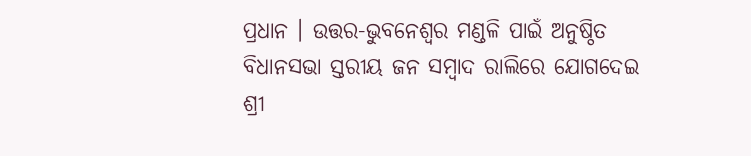ପ୍ରଧାନ । ଉତ୍ତର-ଭୁବନେଶ୍ୱର ମଣ୍ଡଳି ପାଇଁ ଅନୁଷ୍ଠିତ ବିଧାନସଭା ସ୍ତରୀୟ ଜନ ସମ୍ବାଦ ରାଲିରେ ଯୋଗଦେଇ ଶ୍ରୀ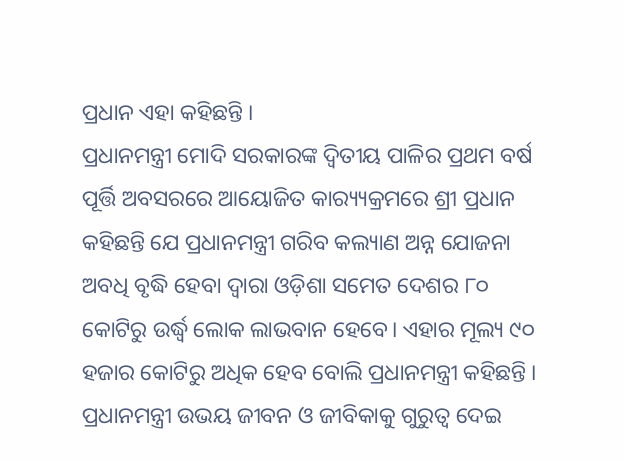ପ୍ରଧାନ ଏହା କହିଛନ୍ତି ।
ପ୍ରଧାନମନ୍ତ୍ରୀ ମୋଦି ସରକାରଙ୍କ ଦ୍ୱିତୀୟ ପାଳିର ପ୍ରଥମ ବର୍ଷ ପୂର୍ତ୍ତି ଅବସରରେ ଆୟୋଜିତ କାର‌୍ୟ୍ୟକ୍ରମରେ ଶ୍ରୀ ପ୍ରଧାନ କହିଛନ୍ତି ଯେ ପ୍ରଧାନମନ୍ତ୍ରୀ ଗରିବ କଲ୍ୟାଣ ଅନ୍ନ ଯୋଜନା ଅବଧି ବୃଦ୍ଧି ହେବା ଦ୍ୱାରା ଓଡ଼ିଶା ସମେତ ଦେଶର ୮୦ କୋଟିରୁ ଉର୍ଦ୍ଧ୍ୱ ଲୋକ ଲାଭବାନ ହେବେ। ଏହାର ମୂଲ୍ୟ ୯୦ ହଜାର କୋଟିରୁ ଅଧିକ ହେବ ବୋଲି ପ୍ରଧାନମନ୍ତ୍ରୀ କହିଛନ୍ତି । ପ୍ରଧାନମନ୍ତ୍ରୀ ଉଭୟ ଜୀବନ ଓ ଜୀବିକାକୁ ଗୁରୁତ୍ୱ ଦେଇ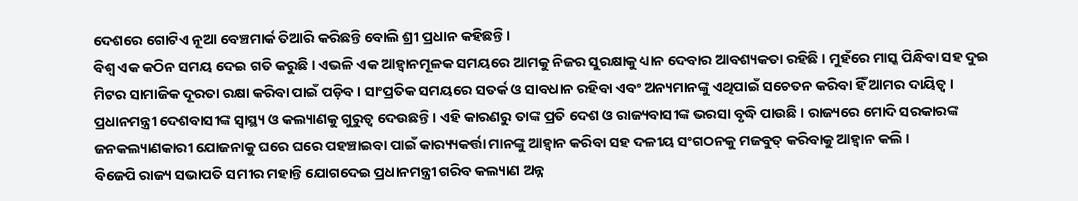ଦେଶରେ ଗୋଟିଏ ନୂଆ ବେଞ୍ଚମାର୍କ ତିଆରି କରିଛନ୍ତି ବୋଲି ଶ୍ରୀ ପ୍ରଧାନ କହିଛନ୍ତି ।
ବିଶ୍ୱ ଏକ କଠିନ ସମୟ ଦେଇ ଗତି କରୁଛି । ଏଭଳି ଏକ ଆହ୍ୱାନମୂଳକ ସମୟରେ ଆମକୁ ନିଜର ସୁରକ୍ଷାକୁ ଧ୍ୟାନ ଦେବାର ଆବଶ୍ୟକତା ରହିଛି । ମୁହଁରେ ମାସ୍କ ପିନ୍ଧିବା ସହ ଦୁଇ ମିଟର ସାମାଜିକ ଦୂରତା ରକ୍ଷା କରିବା ପାଇଁ ପଡ଼ିବ । ସାଂପ୍ରତିକ ସମୟରେ ସତର୍କ ଓ ସାବଧାନ ରହିବା ଏବଂ ଅନ୍ୟମାନଙ୍କୁ ଏଥିପାଇଁ ସଚେତନ କରିବା ହିଁ ଆମର ଦାୟିତ୍ୱ ।
ପ୍ରଧାନମନ୍ତ୍ରୀ ଦେଶବାସୀଙ୍କ ସ୍ୱାସ୍ଥ୍ୟ ଓ କଲ୍ୟାଣକୁ ଗୁରୁତ୍ୱ ଦେଉଛନ୍ତି । ଏହି କାରଣରୁ ତାଙ୍କ ପ୍ରତି ଦେଶ ଓ ରାଜ୍ୟବାସୀଙ୍କ ଭରସା ବୃଦ୍ଧି ପାଉଛି । ରାଜ୍ୟରେ ମୋଦି ସରକାରଙ୍କ ଜନକଲ୍ୟାଣକାରୀ ଯୋଜନାକୁ ଘରେ ଘରେ ପହଞ୍ଚାଇବା ପାଇଁ କାର‌୍ୟ୍ୟକର୍ତ୍ତା ମାନଙ୍କୁ ଆହ୍ୱାନ କରିବା ସହ ଦଳୀୟ ସଂଗଠନକୁ ମଜବୁତ୍ କରିବାକୁ ଆହ୍ୱାନ କଲି ।
ବିଜେପି ରାଜ୍ୟ ସଭାପତି ସମୀର ମହାନ୍ତି ଯୋଗଦେଇ ପ୍ରଧାନମନ୍ତ୍ରୀ ଗରିବ କଲ୍ୟାଣ ଅନ୍ନ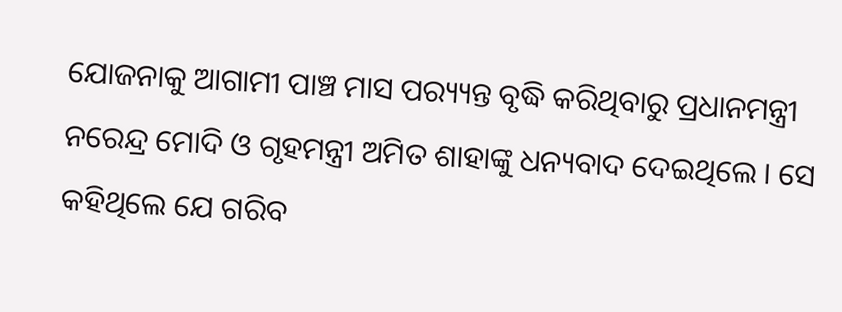ଯୋଜନାକୁ ଆଗାମୀ ପାଞ୍ଚ ମାସ ପର‌୍ୟ୍ୟନ୍ତ ବୃଦ୍ଧି କରିଥିବାରୁ ପ୍ରଧାନମନ୍ତ୍ରୀ ନରେନ୍ଦ୍ର ମୋଦି ଓ ଗୃହମନ୍ତ୍ରୀ ଅମିତ ଶାହାଙ୍କୁ ଧନ୍ୟବାଦ ଦେଇଥିଲେ । ସେ କହିଥିଲେ ଯେ ଗରିବ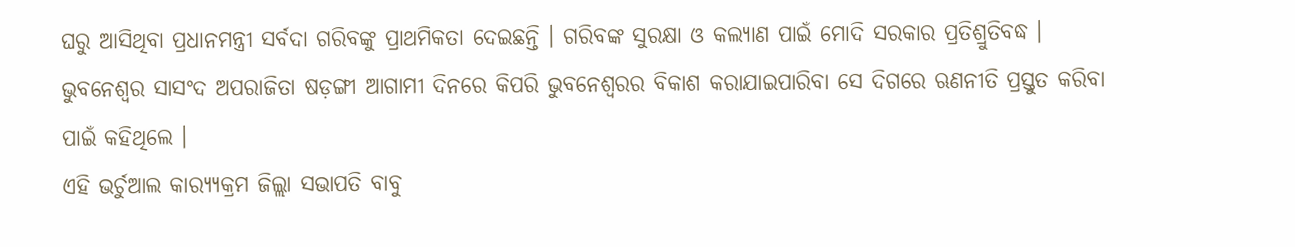ଘରୁ ଆସିଥିବା ପ୍ରଧାନମନ୍ତ୍ରୀ ସର୍ବଦା ଗରିବଙ୍କୁ ପ୍ରାଥମିକତା ଦେଇଛନ୍ତି । ଗରିବଙ୍କ ସୁରକ୍ଷା ଓ କଲ୍ୟାଣ ପାଇଁ ମୋଦି ସରକାର ପ୍ରତିଶ୍ରୁତିବଦ୍ଧ ।
ଭୁବନେଶ୍ୱର ସାସଂଦ ଅପରାଜିତା ଷଡ଼ଙ୍ଗୀ ଆଗାମୀ ଦିନରେ କିପରି ଭୁବନେଶ୍ୱରର ବିକାଶ କରାଯାଇପାରିବା ସେ ଦିଗରେ ଋଣନୀତି ପ୍ରସ୍ତୁତ କରିବା ପାଇଁ କହିଥିଲେ ।
ଏହି ଭର୍ଚୁଆଲ କାର‌୍ୟ୍ୟକ୍ରମ ଜିଲ୍ଲା ସଭାପତି ବାବୁ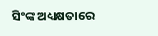ସିଂଙ୍କ ଅଧ୍ୟକ୍ଷତାରେ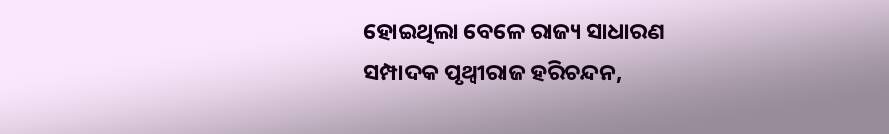ହୋଇଥିଲା ବେଳେ ରାଜ୍ୟ ସାଧାରଣ ସମ୍ପାଦକ ପୃଥ୍ୱୀରାଜ ହରିଚନ୍ଦନ,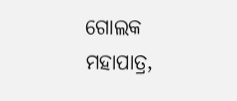ଗୋଲକ ମହାପାତ୍ର,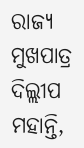ରାଜ୍ୟ ମୁଖପାତ୍ର ଦିଲ୍ଲୀପ ମହାନ୍ତି,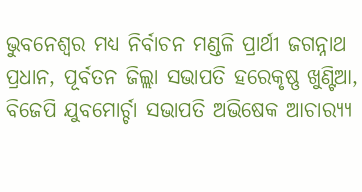ଭୁବନେଶ୍ୱର ମଧ୍ୟ ନିର୍ବାଚନ ମଣ୍ଡଳି ପ୍ରାର୍ଥୀ ଜଗନ୍ନାଥ ପ୍ରଧାନ, ପୂର୍ବତନ ଜିଲ୍ଲା ସଭାପତି ହରେକୃଷ୍ଣ ଖୁଣ୍ଟିଆ, ବିଜେପି ଯୁବମୋର୍ଚ୍ଚା ସଭାପତି ଅଭିଷେକ ଆଚାର‌୍ୟ୍ୟ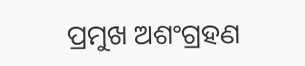ପ୍ରମୁଖ ଅଶଂଗ୍ରହଣ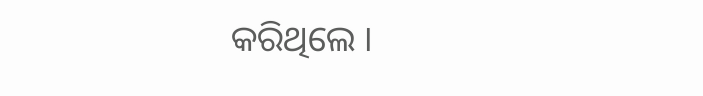କରିଥିଲେ ।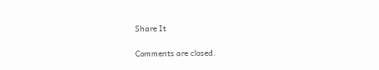Share It

Comments are closed.